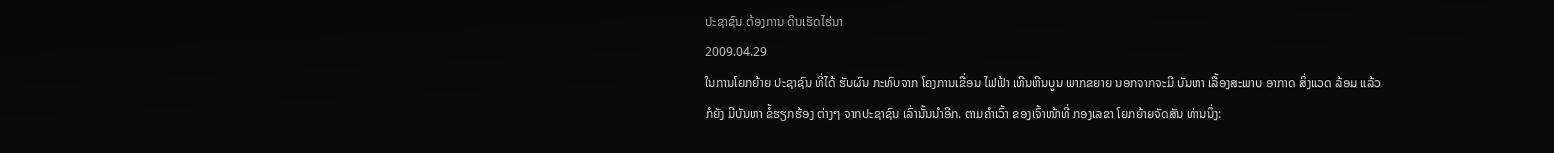ປະຊາຊົນ ຕ້ອງການ ດິນເຮັດໄຮ່ນາ
2009.04.29
ໃນການໂຍກຍ້າຍ ປະຊາຊົນ ທີ່ໄດ້ ຮັບຜົນ ກະທົບຈາກ ໂຄງການເຂື່ອນ ໄຟຟ້າ ເທີນຫີນບູນ ພາກຂຍາຍ ນອກຈາກຈະມີ ບັນຫາ ເລື້ອງສະພາບ ອາກາດ ສິ່ງແວດ ລ້ອມ ແລ້ວກໍຍັງ ມີບັນຫາ ຂໍ້ຮຽກຮ້ອງ ຕ່າງໆ ຈາກປະຊາຊົນ ເລົ່ານັ້ນນໍາອີກ. ຕາມຄໍາເວົ້າ ຂອງເຈົ້າໜ້າທີ່ ກອງເລຂາ ໂຍກຍ້າຍຈັດສັນ ທ່ານນຶ່ງ: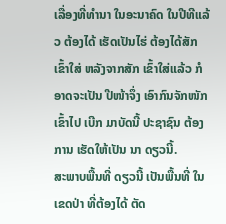ເລື່ອງທີ່ທໍານາ ໃນອະນາຄົດ ໃນປີທີແລ້ວ ຕ້ອງໄດ້ ເຮັດເປັນໄຮ່ ຕ້ອງໄດ້ສັກ ເຂົ້າໃສ່ ຫລັງຈາກສັກ ເຂົ້າໃສ່ແລ້ວ ກໍອາດຈະເປັນ ປີໜ້າຈຶ່ງ ເອົາກົນຈັກໜັກ ເຂົ້າໄປ ເບີກ ມາບັດນີ້ ປະຊາຊົນ ຕ້ອງການ ເຮັດໃຫ້ເປັນ ນາ ດຽວນີ້.
ສະພາບພື້ນທີ່ ດຽວນີ້ ເປັນພື້ນທີ່ ໃນເຂດປ່າ ທີ່ຕ້ອງໄດ້ ຕັດ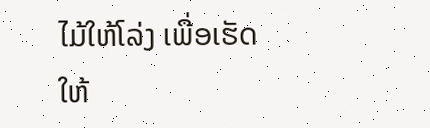ໄມ້ໃຫ້ໂລ່ງ ເພື່ອເຮັດ ໃຫ້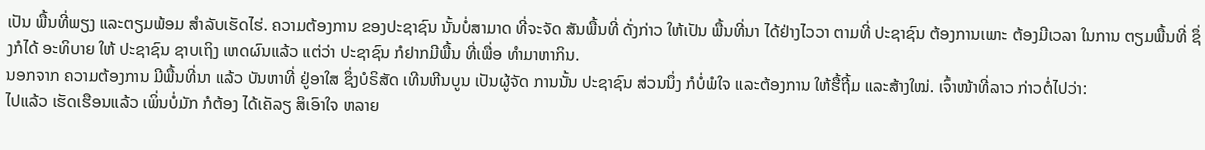ເປັນ ພື້ນທີ່ພຽງ ແລະຕຽມພ້ອມ ສໍາລັບເຮັດໄຮ່. ຄວາມຕ້ອງການ ຂອງປະຊາຊົນ ນັ້ນບໍ່ສາມາດ ທີ່ຈະຈັດ ສັນພື້ນທີ່ ດັ່ງກ່າວ ໃຫ້ເປັນ ພື້ນທີ່ນາ ໄດ້ຢ່າງໄວວາ ຕາມທີ່ ປະຊາຊົນ ຕ້ອງການເພາະ ຕ້ອງມີເວລາ ໃນການ ຕຽມພື້ນທີ່ ຊຶ່ງກໍໄດ້ ອະທິບາຍ ໃຫ້ ປະຊາຊົນ ຊາບເຖິງ ເຫດຜົນແລ້ວ ແຕ່ວ່າ ປະຊາຊົນ ກໍຢາກມີພື້ນ ທີ່ເພື່ອ ທໍາມາຫາກິນ.
ນອກຈາກ ຄວາມຕ້ອງການ ມີພື້ນທີ່ນາ ແລ້ວ ບັນຫາທີ່ ຢູ່ອາໃສ ຊຶ່ງບໍຣິສັດ ເທີນຫີນບູນ ເປັນຜູ້ຈັດ ການນັ້ນ ປະຊາຊົນ ສ່ວນນຶ່ງ ກໍບໍ່ພໍໃຈ ແລະຕ້ອງການ ໃຫ້ຮື້ຖີ້ມ ແລະສ້າງໃໝ່. ເຈົ້າໜ້າທີ່ລາວ ກ່າວຕໍ່ໄປວ່າ:
ໄປແລ້ວ ເຮັດເຮືອນແລ້ວ ເພິ່ນບໍ່ມັກ ກໍຕ້ອງ ໄດ້ເຄັລຽ ສິເອົາໃຈ ຫລາຍ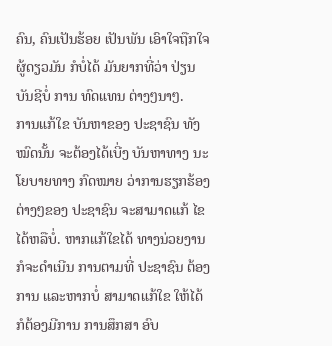ຄົນ, ຄົນເປັນຮ້ອຍ ເປັນພັນ ເອົາໃຈຖືກໃຈ ຜູ້ດຽວມັນ ກໍບໍ່ໄດ້ ມັນຍາກທີ່ວ່າ ປ່ຽນບັນຊີບໍ່ ການ ທົດແທນ ຕ່າງໆນາໆ.
ການແກ້ໃຂ ບັນຫາຂອງ ປະຊາຊົນ ທັງໝົດນັ້ນ ຈະຕ້ອງໄດ້ເບີ່ງ ບັນຫາທາງ ນະໂຍບາຍທາງ ກົດໝາຍ ວ່າການຮຽກຮ້ອງ ຕ່າງໆຂອງ ປະຊາຊົນ ຈະສາມາດແກ້ ໄຂໄດ້ຫລືບໍ່. ຫາກແກ້ໃຂໄດ້ ທາງນ່ວຍງານ ກໍຈະດໍາເນີນ ການຕາມທີ່ ປະຊາຊົນ ຕ້ອງການ ແລະຫາກບໍ່ ສາມາດແກ້ໃຂ ໃຫ້ໄດ້ ກໍຕ້ອງມີການ ການສຶກສາ ອົບ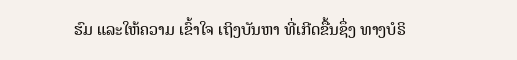ຮົມ ແລະໃຫ້ຄວາມ ເຂົ້າໃຈ ເຖິງບັນຫາ ທີ່ເກີດຂື້ນຊຶ່ງ ທາງບໍຣິ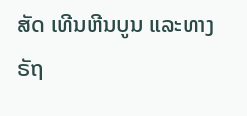ສັດ ເທີນຫີນບູນ ແລະທາງ ຣັຖ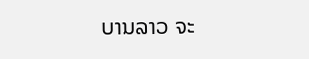ບານລາວ ຈະ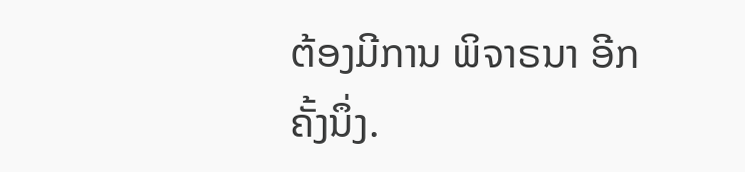ຕ້ອງມີການ ພິຈາຣນາ ອີກຄັ້ງນຶ່ງ.